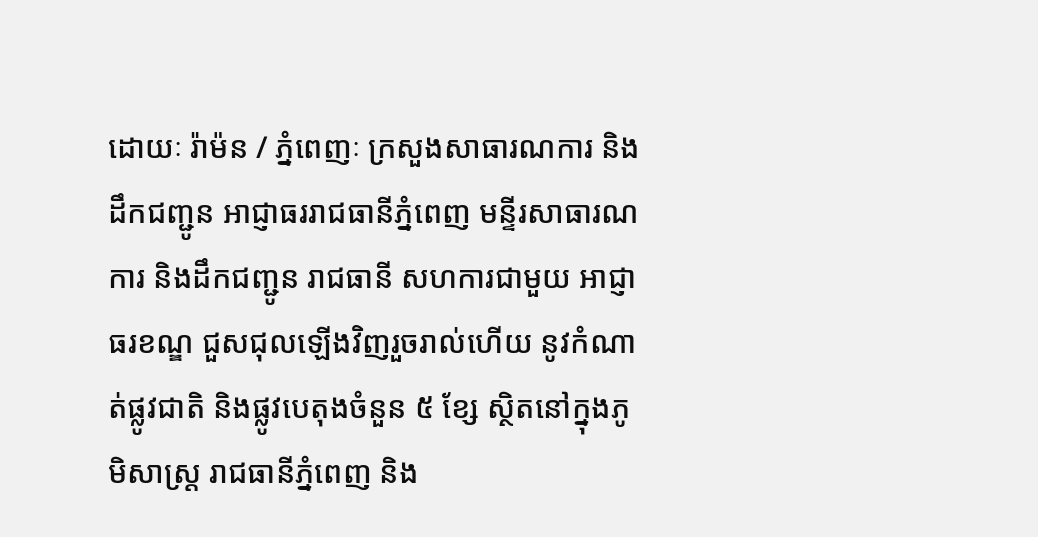ដោយៈ រ៉ាម៉ន / ភ្នំពេញៈ ក្រសួងសាធារណការ និងដឹកជញ្ជូន អាជ្ញាធររាជធានីភ្នំពេញ មន្ទីរសាធារណការ និងដឹកជញ្ជូន រាជធានី សហការជាមួយ អាជ្ញាធរខណ្ឌ ជួសជុលឡើងវិញរួចរាល់ហើយ នូវកំណាត់ផ្លូវជាតិ និងផ្លូវបេតុងចំនួន ៥ ខ្សែ ស្ថិតនៅក្នុងភូមិសាស្ត្រ រាជធានីភ្នំពេញ និង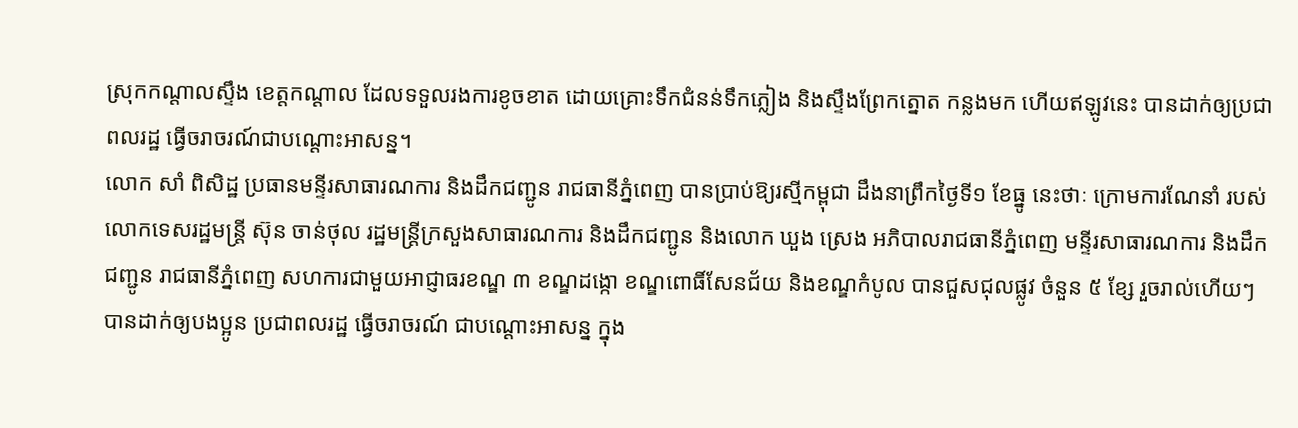ស្រុកកណ្តាលស្ទឹង ខេត្តកណ្តាល ដែលទទួលរងការខូចខាត ដោយគ្រោះទឹកជំនន់ទឹកភ្លៀង និងស្ទឹងព្រែកត្នោត កន្លងមក ហើយឥឡូវនេះ បានដាក់ឲ្យប្រជាពលរដ្ឋ ធ្វើចរាចរណ៍ជាបណ្ដោះអាសន្ន។
លោក សាំ ពិសិដ្ឋ ប្រធានមន្ទីរសាធារណការ និងដឹកជញ្ជូន រាជធានីភ្នំពេញ បានប្រាប់ឱ្យរស្មីកម្ពុជា ដឹងនាព្រឹកថ្ងៃទី១ ខែធ្នូ នេះថាៈ ក្រោមការណែនាំ របស់លោកទេសរដ្ឋមន្ត្រី ស៊ុន ចាន់ថុល រដ្ឋមន្ត្រីក្រសួងសាធារណការ និងដឹកជញ្ជូន និងលោក ឃួង ស្រេង អភិបាលរាជធានីភ្នំពេញ មន្ទីរសាធារណការ និងដឹកជញ្ជូន រាជធានីភ្នំពេញ សហការជាមួយអាជ្ញាធរខណ្ឌ ៣ ខណ្ឌដង្កោ ខណ្ឌពោធិ៍សែនជ័យ និងខណ្ឌកំបូល បានជួសជុលផ្លូវ ចំនួន ៥ ខ្សែ រួចរាល់ហើយៗ បានដាក់ឲ្យបងប្អូន ប្រជាពលរដ្ឋ ធ្វើចរាចរណ៍ ជាបណ្ដោះអាសន្ន ក្នុង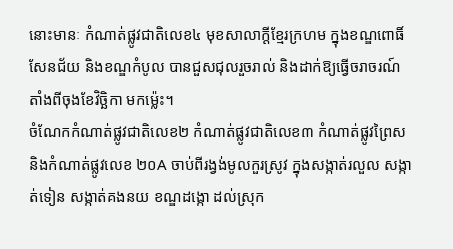នោះមានៈ កំណាត់ផ្លូវជាតិលេខ៤ មុខសាលាក្ដីខ្មែរក្រហម ក្នុងខណ្ឌពោធិ៍សែនជ័យ និងខណ្ឌកំបូល បានជួសជុលរួចរាល់ និងដាក់ឱ្យធ្វើចរាចរណ៍ តាំងពីចុងខែវិច្ឆិកា មកម្ល៉េះ។
ចំណែកកំណាត់ផ្លូវជាតិលេខ២ កំណាត់ផ្លូវជាតិលេខ៣ កំណាត់ផ្លូវព្រៃស និងកំណាត់ផ្លូវលេខ ២០A ចាប់ពីរង្វង់មូលកួរស្រូវ ក្នុងសង្កាត់រលួល សង្កាត់ទៀន សង្កាត់គងនយ ខណ្ឌដង្កោ ដល់ស្រុក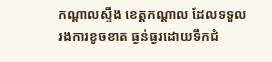កណ្តាលស្ទឹង ខេត្តកណ្ដាល ដែលទទួលរងការខូចខាត ធ្ងន់ធ្ងរដោយទឹកជំ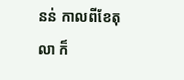នន់ កាលពីខែតុលា ក៏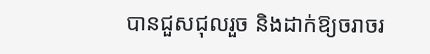បានជួសជុលរួច និងដាក់ឱ្យចរាចរ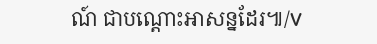ណ៍ ជាបណ្តោះអាសន្នដែរ៕/V